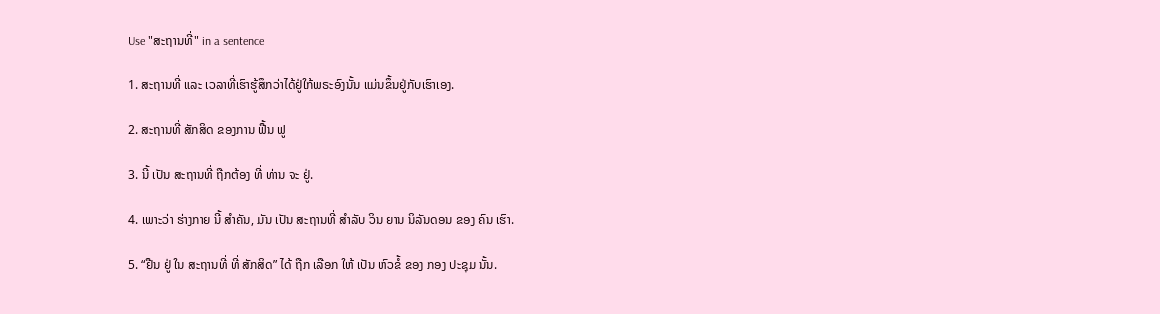Use "ສະຖານທີ່" in a sentence

1. ສະຖານທີ່ ແລະ ເວລາທີ່ເຮົາຮູ້ສຶກວ່າໄດ້ຢູ່ໃກ້ພຣະອົງນັ້ນ ແມ່ນຂຶ້ນຢູ່ກັບເຮົາເອງ.

2. ສະຖານທີ່ ສັກສິດ ຂອງການ ຟື້ນ ຟູ

3. ນີ້ ເປັນ ສະຖານທີ່ ຖືກຕ້ອງ ທີ່ ທ່ານ ຈະ ຢູ່.

4. ເພາະວ່າ ຮ່າງກາຍ ນີ້ ສໍາຄັນ, ມັນ ເປັນ ສະຖານທີ່ ສໍາລັບ ວິນ ຍານ ນິລັນດອນ ຂອງ ຄົນ ເຮົາ.

5. “ຢືນ ຢູ່ ໃນ ສະຖານທີ່ ທີ່ ສັກສິດ” ໄດ້ ຖືກ ເລືອກ ໃຫ້ ເປັນ ຫົວຂໍ້ ຂອງ ກອງ ປະຊຸມ ນັ້ນ.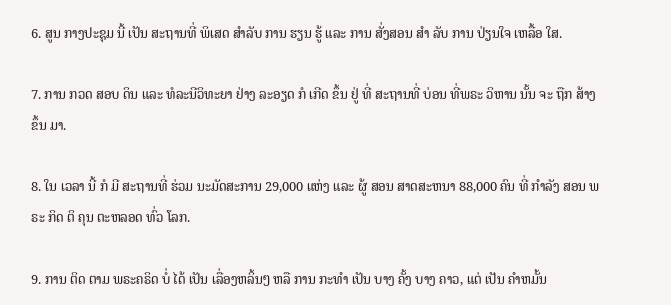6. ສູນ ກາງປະຊຸມ ນີ້ ເປັນ ສະຖານທີ່ ພິເສດ ສໍາລັບ ການ ຮຽນ ຮູ້ ແລະ ການ ສັ່ງສອນ ສໍາ ລັບ ການ ປ່ຽນໃຈ ເຫລື້ອ ໃສ.

7. ການ ກວດ ສອບ ດິນ ແລະ ທໍລະນີວິທະຍາ ຢ່າງ ລະອຽດ ກໍ ເກີດ ຂຶ້ນ ຢູ່ ທີ່ ສະຖານທີ່ ບ່ອນ ທີ່ພຣະ ວິຫານ ນັ້ນ ຈະ ຖືກ ສ້າງ ຂຶ້ນ ມາ.

8. ໃນ ເວລາ ນີ້ ກໍ ມີ ສະຖານທີ່ ຮ່ວມ ນະມັດສະການ 29,000 ແຫ່ງ ແລະ ຜູ້ ສອນ ສາດສະຫນາ 88,000 ຄົນ ທີ່ ກໍາລັງ ສອນ ພຣະ ກິດ ຕິ ຄຸນ ຕະຫລອດ ທົ່ວ ໂລກ.

9. ການ ຕິດ ຕາມ ພຣະຄຣິດ ບໍ່ ໄດ້ ເປັນ ເລື່ອງຫລິ້ນໆ ຫລື ການ ກະທໍາ ເປັນ ບາງ ຄັ້ງ ບາງ ຄາວ, ແຕ່ ເປັນ ຄໍາຫມັ້ນ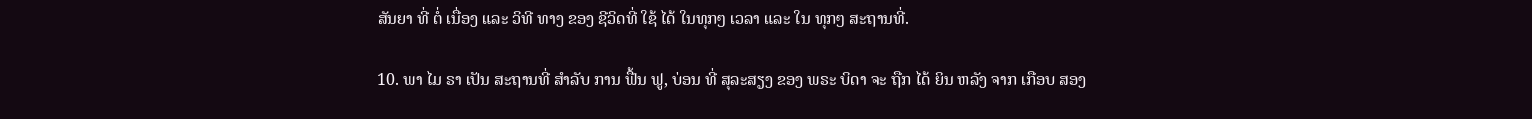ສັນຍາ ທີ່ ຕໍ່ ເນື່ອງ ແລະ ວິທີ ທາງ ຂອງ ຊີວິດທີ່ ໃຊ້ ໄດ້ ໃນທຸກໆ ເວລາ ແລະ ໃນ ທຸກໆ ສະຖານທີ່.

10. ພາ ໄມ ຣາ ເປັນ ສະຖານທີ່ ສໍາລັບ ການ ຟື້ນ ຟູ, ບ່ອນ ທີ່ ສຸລະສຽງ ຂອງ ພຣະ ບິດາ ຈະ ຖືກ ໄດ້ ຍິນ ຫລັງ ຈາກ ເກືອບ ສອງ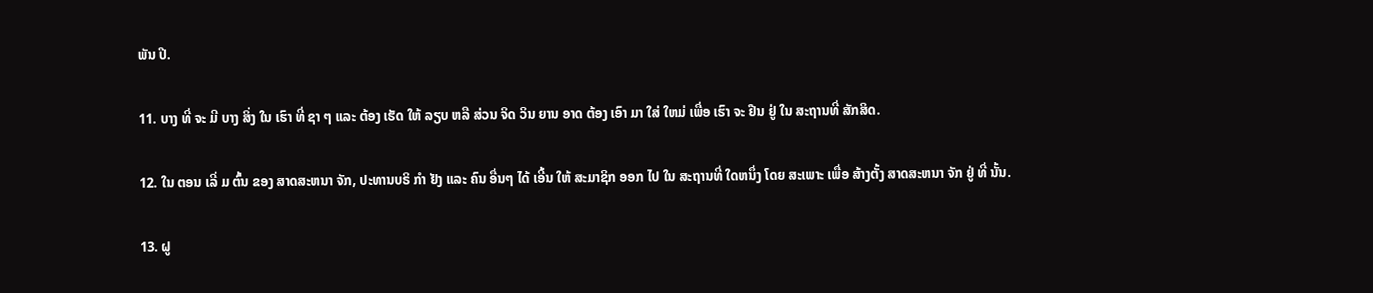ພັນ ປີ.

11. ບາງ ທີ່ ຈະ ມີ ບາງ ສິ່ງ ໃນ ເຮົາ ທີ່ ຊາ ໆ ແລະ ຕ້ອງ ເຮັດ ໃຫ້ ລຽບ ຫລື ສ່ວນ ຈິດ ວິນ ຍານ ອາດ ຕ້ອງ ເອົາ ມາ ໃສ່ ໃຫມ່ ເພື່ອ ເຮົາ ຈະ ຢືນ ຢູ່ ໃນ ສະຖານທີ່ ສັກສິດ.

12. ໃນ ຕອນ ເລີ່ ມ ຕົ້ນ ຂອງ ສາດສະຫນາ ຈັກ, ປະທານບຣິ ກໍາ ຢັງ ແລະ ຄົນ ອື່ນໆ ໄດ້ ເອີ້ນ ໃຫ້ ສະມາຊິກ ອອກ ໄປ ໃນ ສະຖານທີ່ ໃດຫນຶ່ງ ໂດຍ ສະເພາະ ເພື່ອ ສ້າງຕັ້ງ ສາດສະຫນາ ຈັກ ຢູ່ ທີ່ ນັ້ນ.

13. ຝູ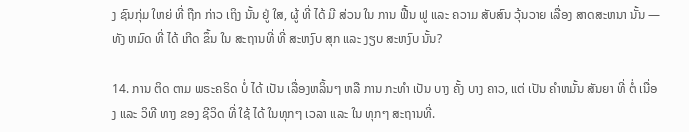ງ ຊົນກຸ່ມ ໃຫຍ່ ທີ່ ຖືກ ກ່າວ ເຖິງ ນັ້ນ ຢູ່ ໃສ, ຜູ້ ທີ່ ໄດ້ ມີ ສ່ວນ ໃນ ການ ຟື້ນ ຟູ ແລະ ຄວາມ ສັບສົນ ວຸ້ນວາຍ ເລື່ອງ ສາດສະຫນາ ນັ້ນ — ທັງ ຫມົດ ທີ່ ໄດ້ ເກີດ ຂຶ້ນ ໃນ ສະຖານທີ່ ທີ່ ສະຫງົບ ສຸກ ແລະ ງຽບ ສະຫງົບ ນັ້ນ?

14. ການ ຕິດ ຕາມ ພຣະຄຣິດ ບໍ່ ໄດ້ ເປັນ ເລື່ອງຫລິ້ນໆ ຫລື ການ ກະທໍາ ເປັນ ບາງ ຄັ້ງ ບາງ ຄາວ, ແຕ່ ເປັນ ຄໍາຫມັ້ນ ສັນຍາ ທີ່ ຕໍ່ ເນື່ອງ ແລະ ວິທີ ທາງ ຂອງ ຊີວິດ ທີ່ ໃຊ້ ໄດ້ ໃນທຸກໆ ເວລາ ແລະ ໃນ ທຸກໆ ສະຖານທີ່.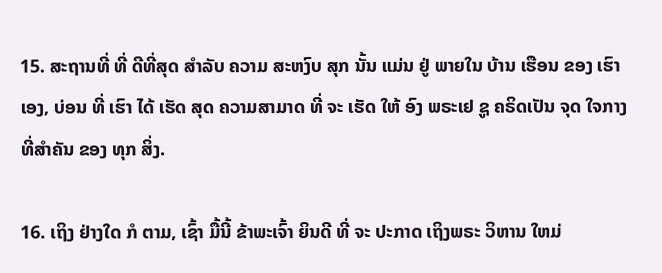15. ສະຖານທີ່ ທີ່ ດີທີ່ສຸດ ສໍາລັບ ຄວາມ ສະຫງົບ ສຸກ ນັ້ນ ແມ່ນ ຢູ່ ພາຍໃນ ບ້ານ ເຮືອນ ຂອງ ເຮົາ ເອງ, ບ່ອນ ທີ່ ເຮົາ ໄດ້ ເຮັດ ສຸດ ຄວາມສາມາດ ທີ່ ຈະ ເຮັດ ໃຫ້ ອົງ ພຣະເຢ ຊູ ຄຣິດເປັນ ຈຸດ ໃຈກາງ ທີ່ສໍາຄັນ ຂອງ ທຸກ ສິ່ງ.

16. ເຖິງ ຢ່າງໃດ ກໍ ຕາມ, ເຊົ້າ ມື້ນີ້ ຂ້າພະເຈົ້າ ຍິນດີ ທີ່ ຈະ ປະກາດ ເຖິງພຣະ ວິຫານ ໃຫມ່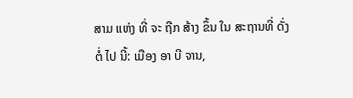ສາມ ແຫ່ງ ທີ່ ຈະ ຖືກ ສ້າງ ຂຶ້ນ ໃນ ສະຖານທີ່ ດັ່ງ ຕໍ່ ໄປ ນີ້: ເມືອງ ອາ ບີ ຈານ,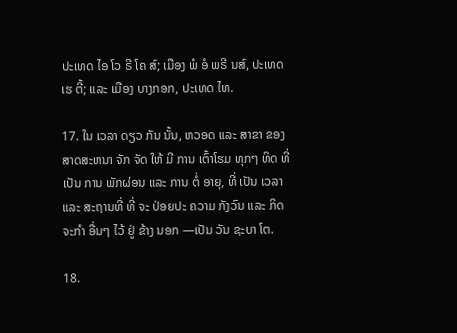ປະເທດ ໄອ ໂວ ຣີ ໂຄ ສ໌; ເມືອງ ພໍ ອໍ ພຣີ ນສ໌, ປະເທດ ເຮ ຕີ້; ແລະ ເມືອງ ບາງກອກ, ປະເທດ ໄທ.

17. ໃນ ເວລາ ດຽວ ກັນ ນັ້ນ, ຫວອດ ແລະ ສາຂາ ຂອງ ສາດສະຫນາ ຈັກ ຈັດ ໃຫ້ ມີ ການ ເຕົ້າໂຮມ ທຸກໆ ທິດ ທີ່ ເປັນ ການ ພັກຜ່ອນ ແລະ ການ ຕໍ່ ອາຍຸ, ທີ່ ເປັນ ເວລາ ແລະ ສະຖານທີ່ ທີ່ ຈະ ປ່ອຍປະ ຄວາມ ກັງວົນ ແລະ ກິດຈະກໍາ ອື່ນໆ ໄວ້ ຢູ່ ຂ້າງ ນອກ —ເປັນ ວັນ ຊະບາ ໂຕ.

18.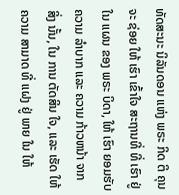ທັດສະນະ ນິລັນດອນ ແຫ່ງ ພຣະ ກິດ ຕິ ຄຸນ ຈະ ຊ່ອຍ ໃຫ້ ເຮົາ ເຂົ້າໃຈ ສະຖານທີ່ ທີ່ ເຮົາ ຢູ່ ໃນ ແຜນ ຂອງ ພຣະ ບິດາ, ໃຫ້ ເຮົາ ຍອມຮັບ ຄວາມ ລໍາບາກ ແລະ ຄວາມ ກ້າວຫນ້າ ຈາກ ສິ່ງ ນັ້ນ, ໃນ ການ ຕັດສິນ ໃຈ, ແລະ ເຮັດ ໃຫ້ ຄວາມ ສາມາດ ທີ່ ແຝງ ຢູ່ ພາຍ ໃນ ໃຫ້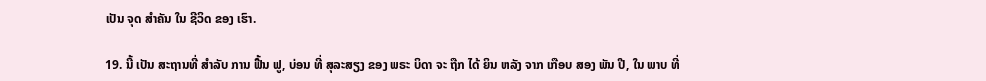ເປັນ ຈຸດ ສໍາຄັນ ໃນ ຊີວິດ ຂອງ ເຮົາ.

19. ນີ້ ເປັນ ສະຖານທີ່ ສໍາລັບ ການ ຟື້ນ ຟູ, ບ່ອນ ທີ່ ສຸລະສຽງ ຂອງ ພຣະ ບິດາ ຈະ ຖືກ ໄດ້ ຍິນ ຫລັງ ຈາກ ເກືອບ ສອງ ພັນ ປີ, ໃນ ພາບ ທີ່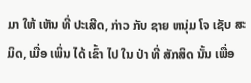ມາ ໃຫ້ ເຫັນ ທີ່ ປະເສີດ, ກ່າວ ກັບ ຊາຍ ຫນຸ່ມ ໂຈ ເຊັບ ສະ ມິດ, ເມື່ອ ເພິ່ນ ໄດ້ ເຂົ້າ ໄປ ໃນ ປ່າ ທີ່ ສັກສິດ ນັ້ນ ເພື່ອ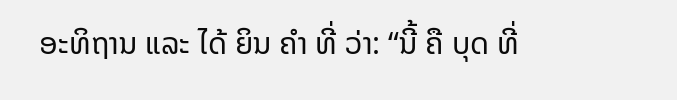ອະທິຖານ ແລະ ໄດ້ ຍິນ ຄໍາ ທີ່ ວ່າ: “ນີ້ ຄື ບຸດ ທີ່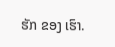ຮັກ ຂອງ ເຮົາ.